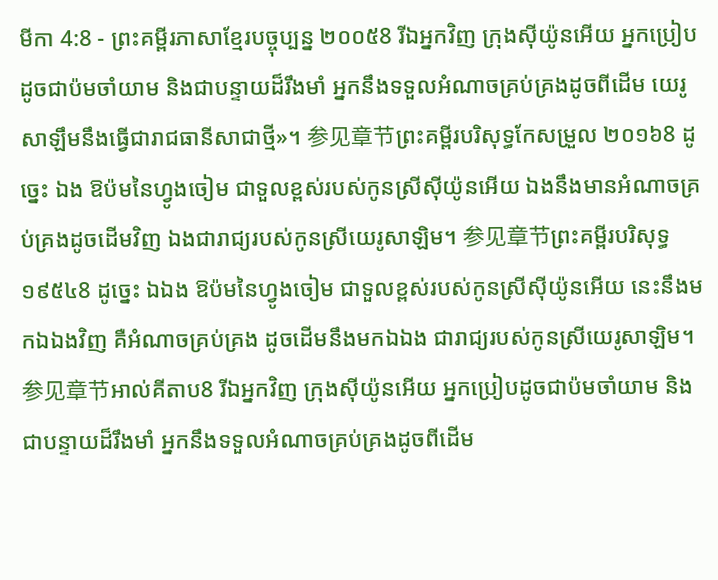មីកា 4:8 - ព្រះគម្ពីរភាសាខ្មែរបច្ចុប្បន្ន ២០០៥8 រីឯអ្នកវិញ ក្រុងស៊ីយ៉ូនអើយ អ្នកប្រៀបដូចជាប៉មចាំយាម និងជាបន្ទាយដ៏រឹងមាំ អ្នកនឹងទទួលអំណាចគ្រប់គ្រងដូចពីដើម យេរូសាឡឹមនឹងធ្វើជារាជធានីសាជាថ្មី»។ 参见章节ព្រះគម្ពីរបរិសុទ្ធកែសម្រួល ២០១៦8 ដូច្នេះ ឯង ឱប៉មនៃហ្វូងចៀម ជាទួលខ្ពស់របស់កូនស្រីស៊ីយ៉ូនអើយ ឯងនឹងមានអំណាចគ្រប់គ្រងដូចដើមវិញ ឯងជារាជ្យរបស់កូនស្រីយេរូសាឡិម។ 参见章节ព្រះគម្ពីរបរិសុទ្ធ ១៩៥៤8 ដូច្នេះ ឯឯង ឱប៉មនៃហ្វូងចៀម ជាទួលខ្ពស់របស់កូនស្រីស៊ីយ៉ូនអើយ នេះនឹងមកឯឯងវិញ គឺអំណាចគ្រប់គ្រង ដូចដើមនឹងមកឯឯង ជារាជ្យរបស់កូនស្រីយេរូសាឡិម។ 参见章节អាល់គីតាប8 រីឯអ្នកវិញ ក្រុងស៊ីយ៉ូនអើយ អ្នកប្រៀបដូចជាប៉មចាំយាម និងជាបន្ទាយដ៏រឹងមាំ អ្នកនឹងទទួលអំណាចគ្រប់គ្រងដូចពីដើម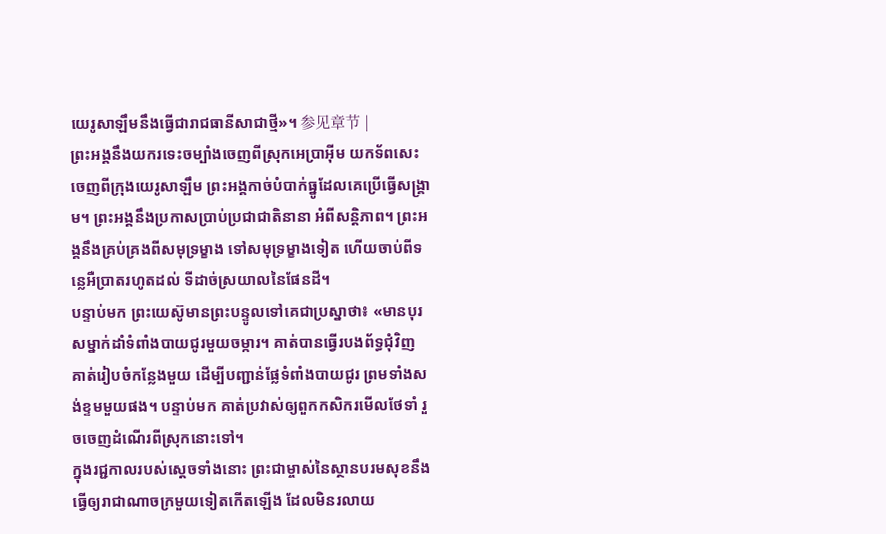យេរូសាឡឹមនឹងធ្វើជារាជធានីសាជាថ្មី»។ 参见章节 |
ព្រះអង្គនឹងយករទេះចម្បាំងចេញពីស្រុកអេប្រាអ៊ីម យកទ័ពសេះចេញពីក្រុងយេរូសាឡឹម ព្រះអង្គកាច់បំបាក់ធ្នូដែលគេប្រើធ្វើសង្គ្រាម។ ព្រះអង្គនឹងប្រកាសប្រាប់ប្រជាជាតិនានា អំពីសន្តិភាព។ ព្រះអង្គនឹងគ្រប់គ្រងពីសមុទ្រម្ខាង ទៅសមុទ្រម្ខាងទៀត ហើយចាប់ពីទន្លេអឺប្រាតរហូតដល់ ទីដាច់ស្រយាលនៃផែនដី។
បន្ទាប់មក ព្រះយេស៊ូមានព្រះបន្ទូលទៅគេជាប្រស្នាថា៖ «មានបុរសម្នាក់ដាំទំពាំងបាយជូរមួយចម្ការ។ គាត់បានធ្វើរបងព័ទ្ធជុំវិញ គាត់រៀបចំកន្លែងមួយ ដើម្បីបញ្ជាន់ផ្លែទំពាំងបាយជូរ ព្រមទាំងសង់ខ្ទមមួយផង។ បន្ទាប់មក គាត់ប្រវាស់ឲ្យពួកកសិករមើលថែទាំ រួចចេញដំណើរពីស្រុកនោះទៅ។
ក្នុងរជ្ជកាលរបស់ស្ដេចទាំងនោះ ព្រះជាម្ចាស់នៃស្ថានបរមសុខនឹងធ្វើឲ្យរាជាណាចក្រមួយទៀតកើតឡើង ដែលមិនរលាយ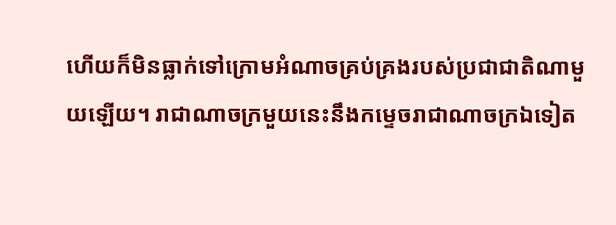ហើយក៏មិនធ្លាក់ទៅក្រោមអំណាចគ្រប់គ្រងរបស់ប្រជាជាតិណាមួយឡើយ។ រាជាណាចក្រមួយនេះនឹងកម្ទេចរាជាណាចក្រឯទៀត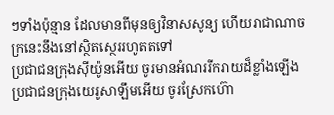ៗទាំងប៉ុន្មាន ដែលមានពីមុនឲ្យវិនាសសូន្យ ហើយរាជាណាចក្រនេះនឹងនៅស្ថិតស្ថេររហូតតទៅ
ប្រជាជនក្រុងស៊ីយ៉ូនអើយ ចូរមានអំណររីករាយដ៏ខ្លាំងឡើង ប្រជាជនក្រុងយេរូសាឡឹមអើយ ចូរស្រែកហ៊ោ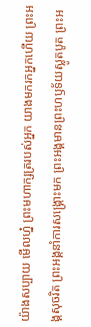យ៉ាងសប្បាយ មើលហ្ន៎ ព្រះមហាក្សត្ររបស់អ្នក យាងមករកអ្នកហើយ ព្រះអង្គសុចរិត ព្រះអង្គនាំការសង្គ្រោះមក ព្រះអង្គមានព្រះហឫទ័យស្លូតបូត ព្រះអ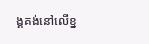ង្គគង់នៅលើខ្ន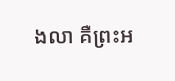ងលា គឺព្រះអ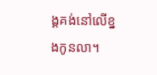ង្គគង់នៅលើខ្នងកូនលា។